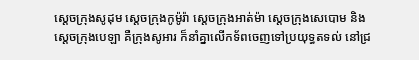ស្តេចក្រុងសូដុម ស្តេចក្រុងកូម៉ូរ៉ា ស្តេចក្រុងអាត់ម៉ា ស្តេចក្រុងសេបោម និងស្តេចក្រុងបេឡា គឺក្រុងសូអារ ក៏នាំគ្នាលើកទ័ពចេញទៅប្រយុទ្ធតទល់ នៅជ្រ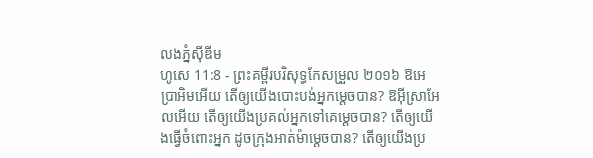លងភ្នំស៊ីឌីម
ហូសេ 11:8 - ព្រះគម្ពីរបរិសុទ្ធកែសម្រួល ២០១៦ ឱអេប្រាអិមអើយ តើឲ្យយើងបោះបង់អ្នកម្ដេចបាន? ឱអ៊ីស្រាអែលអើយ តើឲ្យយើងប្រគល់អ្នកទៅគេម្ដេចបាន? តើឲ្យយើងធ្វើចំពោះអ្នក ដូចក្រុងអាត់ម៉ាម្ដេចបាន? តើឲ្យយើងប្រ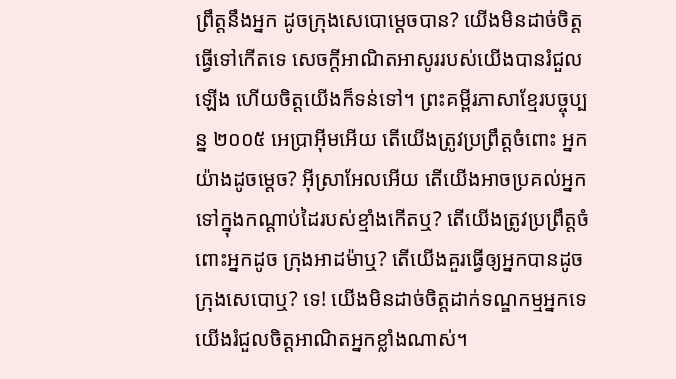ព្រឹត្តនឹងអ្នក ដូចក្រុងសេបោម្តេចបាន? យើងមិនដាច់ចិត្តធ្វើទៅកើតទេ សេចក្ដីអាណិតអាសូររបស់យើងបានរំជួលឡើង ហើយចិត្តយើងក៏ទន់ទៅ។ ព្រះគម្ពីរភាសាខ្មែរបច្ចុប្បន្ន ២០០៥ អេប្រាអ៊ីមអើយ តើយើងត្រូវប្រព្រឹត្តចំពោះ អ្នកយ៉ាងដូចម្ដេច? អ៊ីស្រាអែលអើយ តើយើងអាចប្រគល់អ្នក ទៅក្នុងកណ្ដាប់ដៃរបស់ខ្មាំងកើតឬ? តើយើងត្រូវប្រព្រឹត្តចំពោះអ្នកដូច ក្រុងអាដម៉ាឬ? តើយើងគួរធ្វើឲ្យអ្នកបានដូច ក្រុងសេបោឬ? ទេ! យើងមិនដាច់ចិត្តដាក់ទណ្ឌកម្មអ្នកទេ យើងរំជួលចិត្តអាណិតអ្នកខ្លាំងណាស់។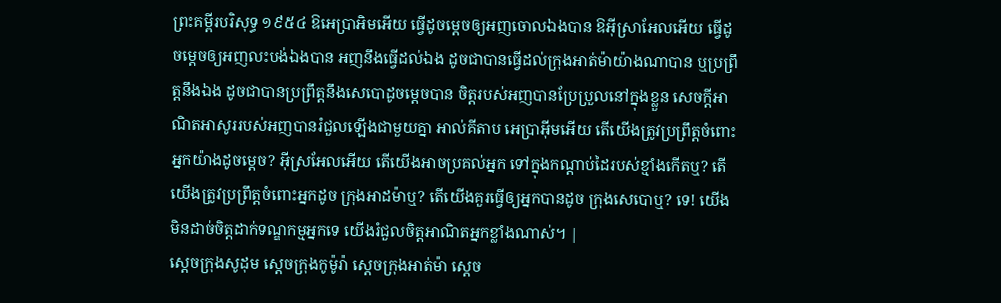ព្រះគម្ពីរបរិសុទ្ធ ១៩៥៤ ឱអេប្រាអិមអើយ ធ្វើដូចម្តេចឲ្យអញចោលឯងបាន ឱអ៊ីស្រាអែលអើយ ធ្វើដូចម្តេចឲ្យអញលះបង់ឯងបាន អញនឹងធ្វើដល់ឯង ដូចជាបានធ្វើដល់ក្រុងអាត់ម៉ាយ៉ាងណាបាន ឬប្រព្រឹត្តនឹងឯង ដូចជាបានប្រព្រឹត្តនឹងសេបោដូចម្តេចបាន ចិត្តរបស់អញបានប្រែប្រួលនៅក្នុងខ្លួន សេចក្ដីអាណិតអាសូររបស់អញបានរំជួលឡើងជាមួយគ្នា អាល់គីតាប អេប្រាអ៊ីមអើយ តើយើងត្រូវប្រព្រឹត្តចំពោះ អ្នកយ៉ាងដូចម្ដេច? អ៊ីស្រអែលអើយ តើយើងអាចប្រគល់អ្នក ទៅក្នុងកណ្ដាប់ដៃរបស់ខ្មាំងកើតឬ? តើយើងត្រូវប្រព្រឹត្តចំពោះអ្នកដូច ក្រុងអាដម៉ាឬ? តើយើងគួរធ្វើឲ្យអ្នកបានដូច ក្រុងសេបោឬ? ទេ! យើងមិនដាច់ចិត្តដាក់ទណ្ឌកម្មអ្នកទេ យើងរំជួលចិត្តអាណិតអ្នកខ្លាំងណាស់។ |
ស្តេចក្រុងសូដុម ស្តេចក្រុងកូម៉ូរ៉ា ស្តេចក្រុងអាត់ម៉ា ស្តេច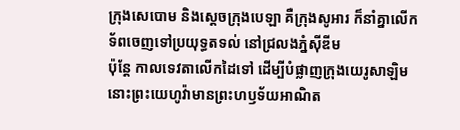ក្រុងសេបោម និងស្តេចក្រុងបេឡា គឺក្រុងសូអារ ក៏នាំគ្នាលើកទ័ពចេញទៅប្រយុទ្ធតទល់ នៅជ្រលងភ្នំស៊ីឌីម
ប៉ុន្តែ កាលទេវតាលើកដៃទៅ ដើម្បីបំផ្លាញក្រុងយេរូសាឡិម នោះព្រះយេហូវ៉ាមានព្រះហឫទ័យអាណិត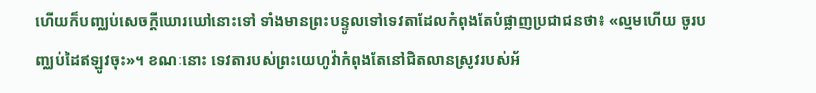ហើយក៏បញ្ឈប់សេចក្ដីឃោរឃៅនោះទៅ ទាំងមានព្រះបន្ទូលទៅទេវតាដែលកំពុងតែបំផ្លាញប្រជាជនថា៖ «ល្មមហើយ ចូរបញ្ឈប់ដៃឥឡូវចុះ»។ ខណៈនោះ ទេវតារបស់ព្រះយេហូវ៉ាកំពុងតែនៅជិតលានស្រូវរបស់អ័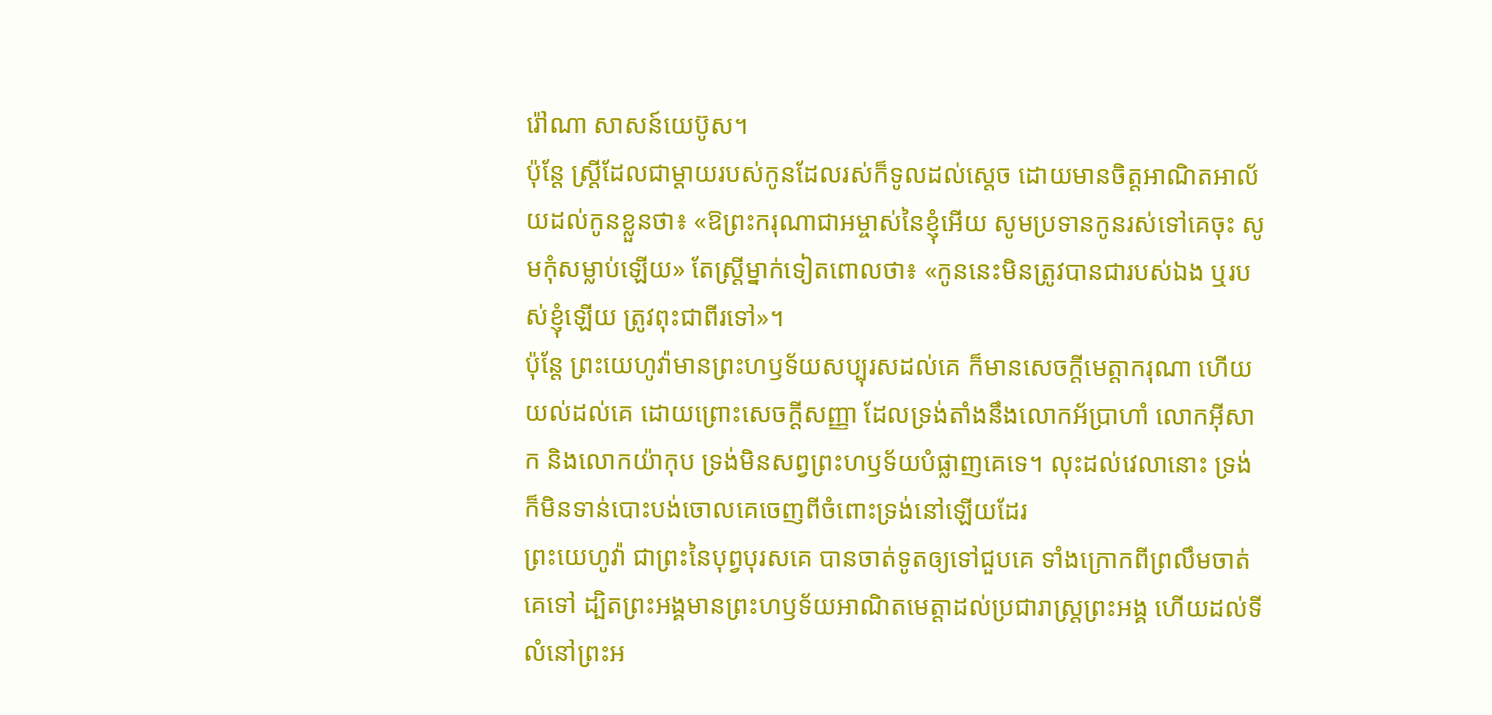រ៉ៅណា សាសន៍យេប៊ូស។
ប៉ុន្តែ ស្ត្រីដែលជាម្តាយរបស់កូនដែលរស់ក៏ទូលដល់ស្តេច ដោយមានចិត្តអាណិតអាល័យដល់កូនខ្លួនថា៖ «ឱព្រះករុណាជាអម្ចាស់នៃខ្ញុំអើយ សូមប្រទានកូនរស់ទៅគេចុះ សូមកុំសម្លាប់ឡើយ» តែស្ត្រីម្នាក់ទៀតពោលថា៖ «កូននេះមិនត្រូវបានជារបស់ឯង ឬរបស់ខ្ញុំឡើយ ត្រូវពុះជាពីរទៅ»។
ប៉ុន្តែ ព្រះយេហូវ៉ាមានព្រះហឫទ័យសប្បុរសដល់គេ ក៏មានសេចក្ដីមេត្តាករុណា ហើយយល់ដល់គេ ដោយព្រោះសេចក្ដីសញ្ញា ដែលទ្រង់តាំងនឹងលោកអ័ប្រាហាំ លោកអ៊ីសាក និងលោកយ៉ាកុប ទ្រង់មិនសព្វព្រះហឫទ័យបំផ្លាញគេទេ។ លុះដល់វេលានោះ ទ្រង់ក៏មិនទាន់បោះបង់ចោលគេចេញពីចំពោះទ្រង់នៅឡើយដែរ
ព្រះយេហូវ៉ា ជាព្រះនៃបុព្វបុរសគេ បានចាត់ទូតឲ្យទៅជួបគេ ទាំងក្រោកពីព្រលឹមចាត់គេទៅ ដ្បិតព្រះអង្គមានព្រះហឫទ័យអាណិតមេត្តាដល់ប្រជារាស្ត្រព្រះអង្គ ហើយដល់ទីលំនៅព្រះអ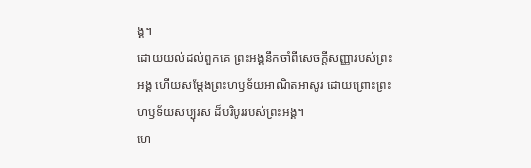ង្គ។
ដោយយល់ដល់ពួកគេ ព្រះអង្គនឹកចាំពីសេចក្ដីសញ្ញារបស់ព្រះអង្គ ហើយសម្ដែងព្រះហឫទ័យអាណិតអាសូរ ដោយព្រោះព្រះហឫទ័យសប្បុរស ដ៏បរិបូររបស់ព្រះអង្គ។
ហេ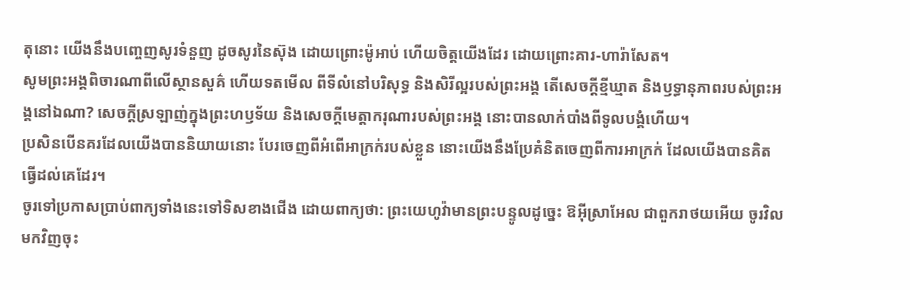តុនោះ យើងនឹងបញ្ចេញសូរទំនួញ ដូចសូរនៃស៊ុង ដោយព្រោះម៉ូអាប់ ហើយចិត្តយើងដែរ ដោយព្រោះគារ-ហារ៉ាសែត។
សូមព្រះអង្គពិចារណាពីលើស្ថានសួគ៌ ហើយទតមើល ពីទីលំនៅបរិសុទ្ធ និងសិរីល្អរបស់ព្រះអង្គ តើសេចក្ដីខ្មីឃ្មាត និងឫទ្ធានុភាពរបស់ព្រះអង្គនៅឯណា? សេចក្ដីស្រឡាញ់ក្នុងព្រះហឫទ័យ និងសេចក្ដីមេត្តាករុណារបស់ព្រះអង្គ នោះបានលាក់បាំងពីទូលបង្គំហើយ។
ប្រសិនបើនគរដែលយើងបាននិយាយនោះ បែរចេញពីអំពើអាក្រក់របស់ខ្លួន នោះយើងនឹងប្រែគំនិតចេញពីការអាក្រក់ ដែលយើងបានគិតធ្វើដល់គេដែរ។
ចូរទៅប្រកាសប្រាប់ពាក្យទាំងនេះទៅទិសខាងជើង ដោយពាក្យថា: ព្រះយេហូវ៉ាមានព្រះបន្ទូលដូច្នេះ ឱអ៊ីស្រាអែល ជាពួករាថយអើយ ចូរវិលមកវិញចុះ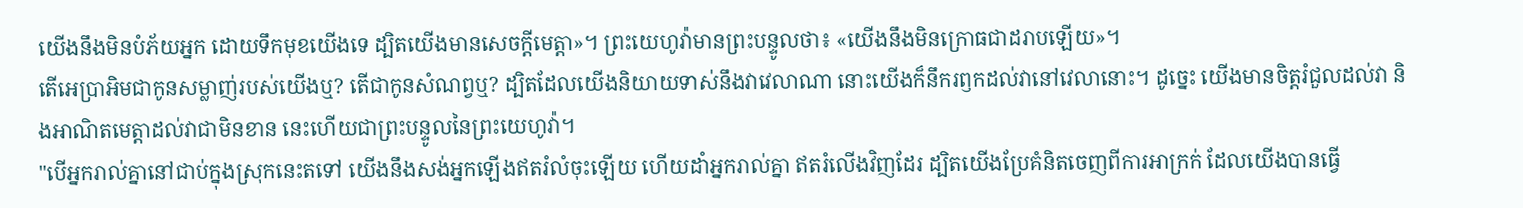យើងនឹងមិនបំភ័យអ្នក ដោយទឹកមុខយើងទេ ដ្បិតយើងមានសេចក្ដីមេត្តា»។ ព្រះយេហូវ៉ាមានព្រះបន្ទូលថា៖ «យើងនឹងមិនក្រោធជាដរាបឡើយ»។
តើអេប្រាអិមជាកូនសម្លាញ់របស់យើងឬ? តើជាកូនសំណព្វឬ? ដ្បិតដែលយើងនិយាយទាស់នឹងវាវេលាណា នោះយើងក៏នឹករឭកដល់វានៅវេលានោះ។ ដូច្នេះ យើងមានចិត្តរំជួលដល់វា និងអាណិតមេត្តាដល់វាជាមិនខាន នេះហើយជាព្រះបន្ទូលនៃព្រះយេហូវ៉ា។
"បើអ្នករាល់គ្នានៅជាប់ក្នុងស្រុកនេះតទៅ យើងនឹងសង់អ្នកឡើងឥតរំលំចុះឡើយ ហើយដាំអ្នករាល់គ្នា ឥតរំលើងវិញដែរ ដ្បិតយើងប្រែគំនិតចេញពីការអាក្រក់ ដែលយើងបានធ្វើ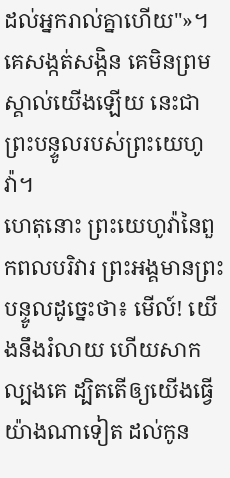ដល់អ្នករាល់គ្នាហើយ"»។
គេសង្កត់សង្កិន គេមិនព្រមស្គាល់យើងឡើយ នេះជាព្រះបន្ទូលរបស់ព្រះយេហូវ៉ា។
ហេតុនោះ ព្រះយេហូវ៉ានៃពួកពលបរិវារ ព្រះអង្គមានព្រះបន្ទូលដូច្នេះថា៖ មើល៍! យើងនឹងរំលាយ ហើយសាកល្បងគេ ដ្បិតតើឲ្យយើងធ្វើយ៉ាងណាទៀត ដល់កូន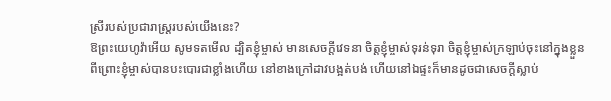ស្រីរបស់ប្រជារាស្ត្ររបស់យើងនេះ?
ឱព្រះយេហូវ៉ាអើយ សូមទតមើល ដ្បិតខ្ញុំម្ចាស់ មានសេចក្ដីវេទនា ចិត្តខ្ញុំម្ចាស់ទុរន់ទុរា ចិត្តខ្ញុំម្ចាស់ក្រឡាប់ចុះនៅក្នុងខ្លួន ពីព្រោះខ្ញុំម្ចាស់បានបះបោរជាខ្លាំងហើយ នៅខាងក្រៅដាវបង្អត់បង់ ហើយនៅឯផ្ទះក៏មានដូចជាសេចក្ដីស្លាប់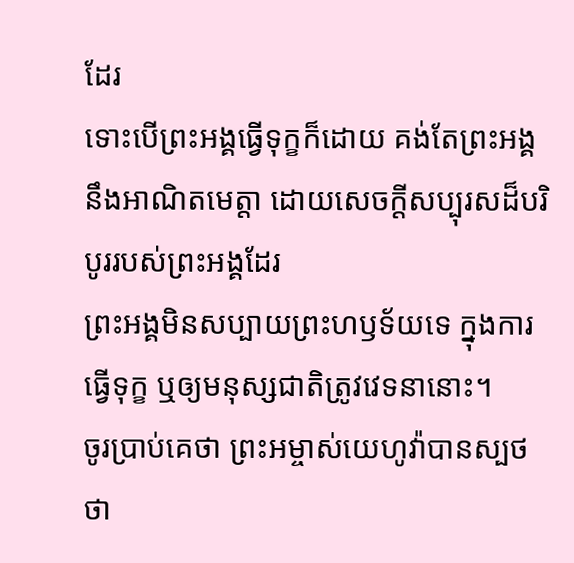ដែរ
ទោះបើព្រះអង្គធ្វើទុក្ខក៏ដោយ គង់តែព្រះអង្គនឹងអាណិតមេត្តា ដោយសេចក្ដីសប្បុរសដ៏បរិបូររបស់ព្រះអង្គដែរ
ព្រះអង្គមិនសប្បាយព្រះហឫទ័យទេ ក្នុងការធ្វើទុក្ខ ឬឲ្យមនុស្សជាតិត្រូវវេទនានោះ។
ចូរប្រាប់គេថា ព្រះអម្ចាស់យេហូវ៉ាបានស្បថថា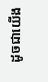ដូចជាយើង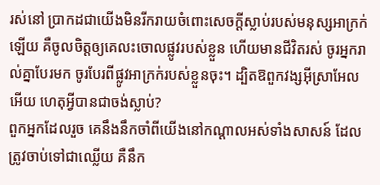រស់នៅ ប្រាកដជាយើងមិនរីករាយចំពោះសេចក្ដីស្លាប់របស់មនុស្សអាក្រក់ឡើយ គឺចូលចិត្តឲ្យគេលះចោលផ្លូវរបស់ខ្លួន ហើយមានជីវិតរស់ ចូរអ្នករាល់គ្នាបែរមក ចូរបែរពីផ្លូវអាក្រក់របស់ខ្លួនចុះ។ ដ្បិតឱពួកវង្សអ៊ីស្រាអែលអើយ ហេតុអ្វីបានជាចង់ស្លាប់?
ពួកអ្នកដែលរួច គេនឹងនឹកចាំពីយើងនៅកណ្ដាលអស់ទាំងសាសន៍ ដែលត្រូវចាប់ទៅជាឈ្លើយ គឺនឹក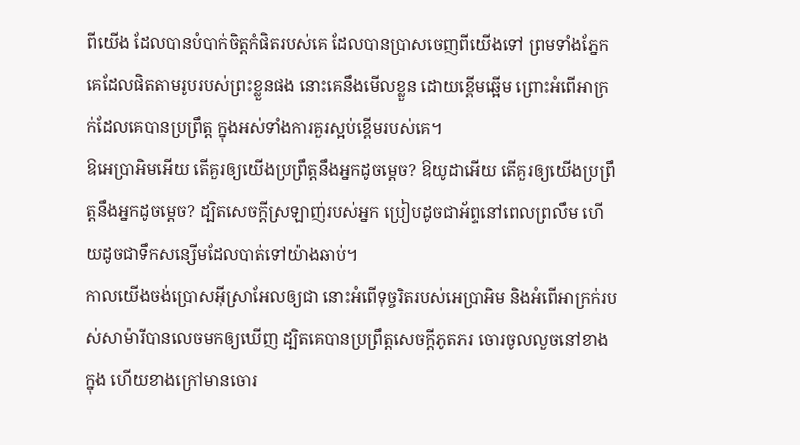ពីយើង ដែលបានបំបាក់ចិត្តកំផិតរបស់គេ ដែលបានប្រាសចេញពីយើងទៅ ព្រមទាំងភ្នែកគេដែលផិតតាមរូបរបស់ព្រះខ្លួនផង នោះគេនឹងមើលខ្លួន ដោយខ្ពើមឆ្អើម ព្រោះអំពើអាក្រក់ដែលគេបានប្រព្រឹត្ត ក្នុងអស់ទាំងការគួរស្អប់ខ្ពើមរបស់គេ។
ឱអេប្រាអិមអើយ តើគួរឲ្យយើងប្រព្រឹត្តនឹងអ្នកដូចម្ដេច? ឱយូដាអើយ តើគួរឲ្យយើងប្រព្រឹត្តនឹងអ្នកដូចម្ដេច? ដ្បិតសេចក្ដីស្រឡាញ់របស់អ្នក ប្រៀបដូចជាអ័ព្ទនៅពេលព្រលឹម ហើយដូចជាទឹកសន្សើមដែលបាត់ទៅយ៉ាងឆាប់។
កាលយើងចង់ប្រោសអ៊ីស្រាអែលឲ្យជា នោះអំពើទុច្ចរិតរបស់អេប្រាអិម និងអំពើអាក្រក់របស់សាម៉ារីបានលេចមកឲ្យឃើញ ដ្បិតគេបានប្រព្រឹត្តសេចក្ដីភូតភរ ចោរចូលលួចនៅខាងក្នុង ហើយខាងក្រៅមានចោរ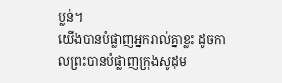ប្លន់។
យើងបានបំផ្លាញអ្នករាល់គ្នាខ្លះ ដូចកាលព្រះបានបំផ្លាញក្រុងសូដុម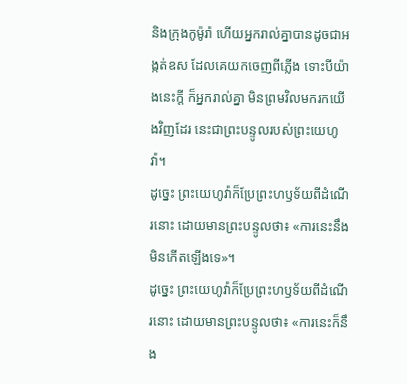និងក្រុងកូម៉ូរ៉ា ហើយអ្នករាល់គ្នាបានដូចជាអង្កត់ឧស ដែលគេយកចេញពីភ្លើង ទោះបីយ៉ាងនេះក្ដី ក៏អ្នករាល់គ្នា មិនព្រមវិលមករកយើងវិញដែរ នេះជាព្រះបន្ទូលរបស់ព្រះយេហូវ៉ា។
ដូច្នេះ ព្រះយេហូវ៉ាក៏ប្រែព្រះហឫទ័យពីដំណើរនោះ ដោយមានព្រះបន្ទូលថា៖ «ការនេះនឹងមិនកើតឡើងទេ»។
ដូច្នេះ ព្រះយេហូវ៉ាក៏ប្រែព្រះហឫទ័យពីដំណើរនោះ ដោយមានព្រះបន្ទូលថា៖ «ការនេះក៏នឹង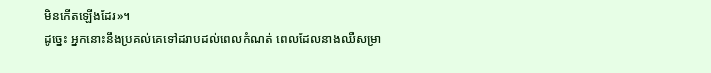មិនកើតឡើងដែរ»។
ដូច្នេះ អ្នកនោះនឹងប្រគល់គេទៅដរាបដល់ពេលកំណត់ ពេលដែលនាងឈឺសម្រា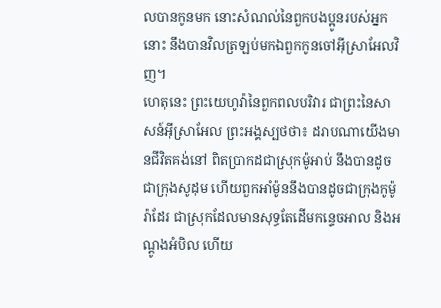លបានកូនមក នោះសំណល់នៃពួកបងប្អូនរបស់អ្នកនោះ នឹងបានវិលត្រឡប់មកឯពួកកូនចៅអ៊ីស្រាអែលវិញ។
ហេតុនេះ ព្រះយេហូវ៉ានៃពួកពលបរិវារ ជាព្រះនៃសាសន៍អ៊ីស្រាអែល ព្រះអង្គស្បថថា៖ ដរាបណាយើងមានជីវិតគង់នៅ ពិតប្រាកដជាស្រុកម៉ូអាប់ នឹងបានដូចជាក្រុងសូដុម ហើយពួកអាំម៉ូននឹងបានដូចជាក្រុងកូម៉ូរ៉ាដែរ ជាស្រុកដែលមានសុទ្ធតែដើមកន្ទេចអាល និងអណ្តូងអំបិល ហើយ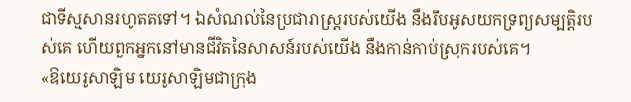ជាទីស្មសានរហូតតទៅ។ ឯសំណល់នៃប្រជារាស្ត្ររបស់យើង នឹងរឹបអូសយកទ្រព្យសម្បត្តិរបស់គេ ហើយពួកអ្នកនៅមានជីវិតនៃសាសន៍របស់យើង នឹងកាន់កាប់ស្រុករបស់គេ។
«ឱយេរូសាឡិម យេរូសាឡិមជាក្រុង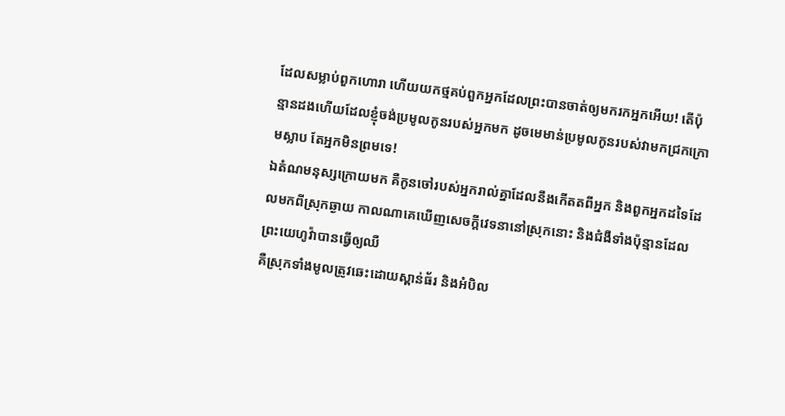ដែលសម្លាប់ពួកហោរា ហើយយកថ្មគប់ពួកអ្នកដែលព្រះបានចាត់ឲ្យមករកអ្នកអើយ! តើប៉ុន្មានដងហើយដែលខ្ញុំចង់ប្រមូលកូនរបស់អ្នកមក ដូចមេមាន់ប្រមូលកូនរបស់វាមកជ្រកក្រោមស្លាប តែអ្នកមិនព្រមទេ!
ឯតំណមនុស្សក្រោយមក គឺកូនចៅរបស់អ្នករាល់គ្នាដែលនឹងកើតតពីអ្នក និងពួកអ្នកដទៃដែលមកពីស្រុកឆ្ងាយ កាលណាគេឃើញសេចក្ដីវេទនានៅស្រុកនោះ និងជំងឺទាំងប៉ុន្មានដែលព្រះយេហូវ៉ាបានធ្វើឲ្យឈឺ
គឺស្រុកទាំងមូលត្រូវឆេះដោយស្ពាន់ធ័រ និងអំបិល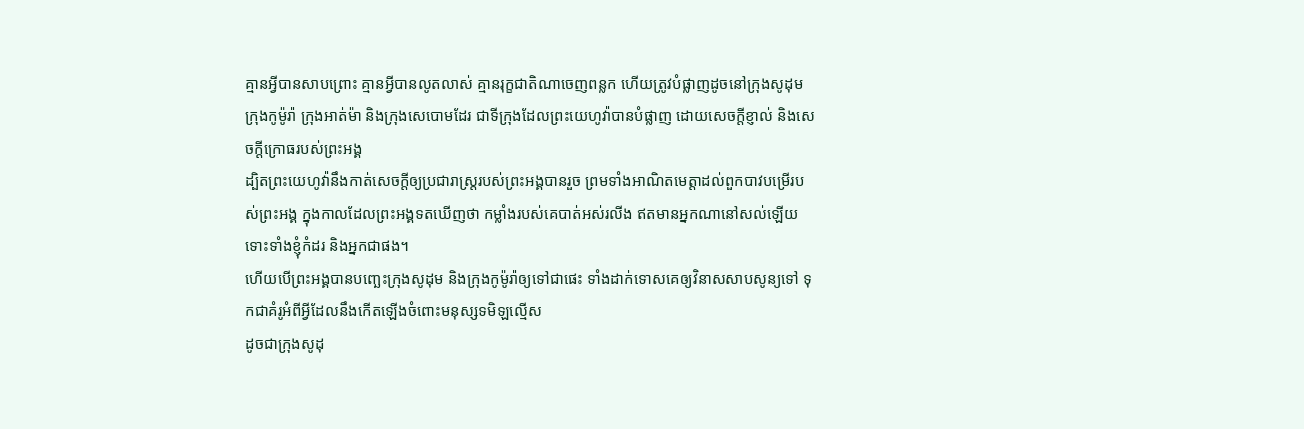គ្មានអ្វីបានសាបព្រោះ គ្មានអ្វីបានលូតលាស់ គ្មានរុក្ខជាតិណាចេញពន្លក ហើយត្រូវបំផ្លាញដូចនៅក្រុងសូដុម ក្រុងកូម៉ូរ៉ា ក្រុងអាត់ម៉ា និងក្រុងសេបោមដែរ ជាទីក្រុងដែលព្រះយេហូវ៉ាបានបំផ្លាញ ដោយសេចក្ដីខ្ញាល់ និងសេចក្ដីក្រោធរបស់ព្រះអង្គ
ដ្បិតព្រះយេហូវ៉ានឹងកាត់សេចក្ដីឲ្យប្រជារាស្ត្ររបស់ព្រះអង្គបានរួច ព្រមទាំងអាណិតមេត្តាដល់ពួកបាវបម្រើរបស់ព្រះអង្គ ក្នុងកាលដែលព្រះអង្គទតឃើញថា កម្លាំងរបស់គេបាត់អស់រលីង ឥតមានអ្នកណានៅសល់ឡើយ ទោះទាំងខ្ញុំកំដរ និងអ្នកជាផង។
ហើយបើព្រះអង្គបានបញ្ឆេះក្រុងសូដុម និងក្រុងកូម៉ូរ៉ាឲ្យទៅជាផេះ ទាំងដាក់ទោសគេឲ្យវិនាសសាបសូន្យទៅ ទុកជាគំរូអំពីអ្វីដែលនឹងកើតឡើងចំពោះមនុស្សទមិឡល្មើស
ដូចជាក្រុងសូដុ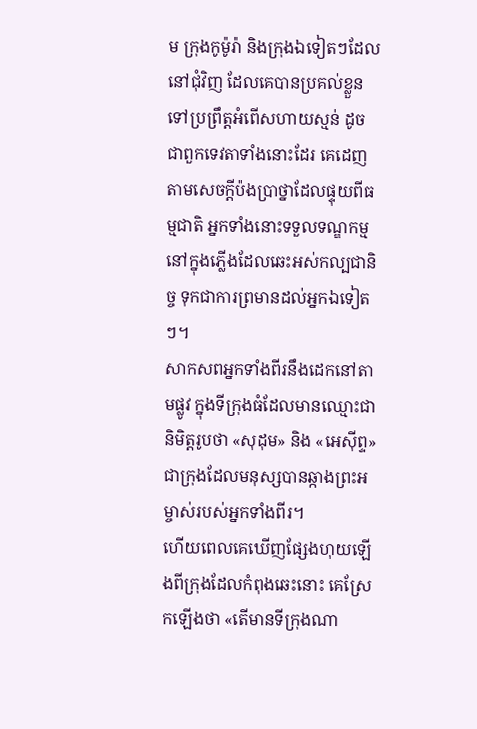ម ក្រុងកូម៉ូរ៉ា និងក្រុងឯទៀតៗដែលនៅជុំវិញ ដែលគេបានប្រគល់ខ្លួនទៅប្រព្រឹត្តអំពើសហាយស្មន់ ដូចជាពួកទេវតាទាំងនោះដែរ គេដេញតាមសេចក្ដីប៉ងប្រាថ្នាដែលផ្ទុយពីធម្មជាតិ អ្នកទាំងនោះទទួលទណ្ឌកម្ម នៅក្នុងភ្លើងដែលឆេះអស់កល្បជានិច្ច ទុកជាការព្រមានដល់អ្នកឯទៀតៗ។
សាកសពអ្នកទាំងពីរនឹងដេកនៅតាមផ្លូវ ក្នុងទីក្រុងធំដែលមានឈ្មោះជានិមិត្តរូបថា «សុដុម» និង «អេស៊ីព្ទ» ជាក្រុងដែលមនុស្សបានឆ្កាងព្រះអម្ចាស់របស់អ្នកទាំងពីរ។
ហើយពេលគេឃើញផ្សែងហុយឡើងពីក្រុងដែលកំពុងឆេះនោះ គេស្រែកឡើងថា «តើមានទីក្រុងណា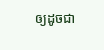ឲ្យដូចជា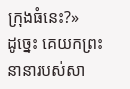ក្រុងធំនេះ?»
ដូច្នេះ គេយកព្រះនានារបស់សា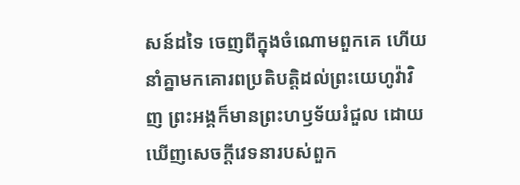សន៍ដទៃ ចេញពីក្នុងចំណោមពួកគេ ហើយនាំគ្នាមកគោរពប្រតិបត្តិដល់ព្រះយេហូវ៉ាវិញ ព្រះអង្គក៏មានព្រះហឫទ័យរំជួល ដោយឃើញសេចក្ដីវេទនារបស់ពួក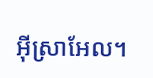អ៊ីស្រាអែល។